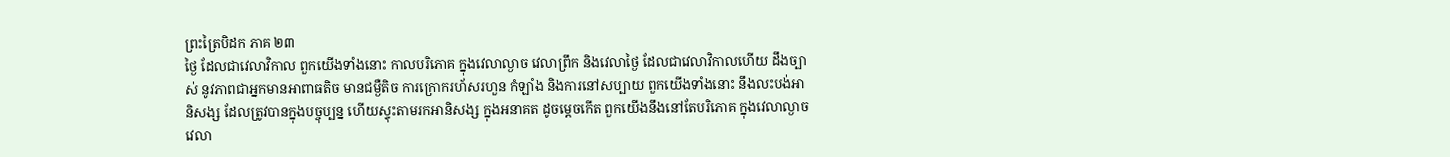ព្រះត្រៃបិដក ភាគ ២៣
ថ្ងៃ ដែលជាវេលាវិកាល ពួកយើងទាំងនោះ កាលបរិភោគ ក្នុងវេលាល្ងាច វេលាព្រឹក និងវេលាថ្ងៃ ដែលជាវេលាវិកាលហើយ ដឹងច្បាស់ នូវភាពជាអ្នកមានអាពាធតិច មានជម្ងឺតិច ការក្រោករហ័សរហួន កំឡាំង និងការនៅសប្បាយ ពួកយើងទាំងនោះ នឹងលះបង់អានិសង្ស ដែលត្រូវបានក្នុងបច្ចុប្បន្ន ហើយស្ទុះតាមរកអានិសង្ស ក្នុងអនាគត ដូចម្តេចកើត ពួកយើងនឹងនៅតែបរិភោគ ក្នុងវេលាល្ងាច វេលា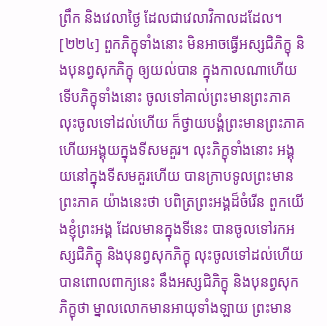ព្រឹក និងវេលាថ្ងៃ ដែលជាវេលាវិកាលដដែល។
[២២៤] ពួកភិក្ខុទាំងនោះ មិនអាចធ្វើអស្សជិភិក្ខុ និងបុនព្វសុកភិក្ខុ ឲ្យយល់បាន ក្នុងកាលណាហើយ ទើបភិក្ខុទាំងនោះ ចូលទៅគាល់ព្រះមានព្រះភាគ លុះចូលទៅដល់ហើយ ក៏ថ្វាយបង្គំព្រះមានព្រះភាគ ហើយអង្គុយក្នុងទីសមគួរ។ លុះភិក្ខុទាំងនោះ អង្គុយនៅក្នុងទីសមគួរហើយ បានក្រាបទូលព្រះមានព្រះភាគ យ៉ាងនេះថា បពិត្រព្រះអង្គដ៏ចំរើន ពួកយើងខ្ញុំព្រះអង្គ ដែលមានក្នុងទីនេះ បានចូលទៅរកអស្សជិភិក្ខុ និងបុនព្វសុកភិក្ខុ លុះចូលទៅដល់ហើយ បានពោលពាក្យនេះ នឹងអស្សជិភិក្ខុ និងបុនព្វសុកភិក្ខុថា ម្នាលលោកមានអាយុទាំងឡាយ ព្រះមាន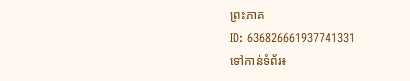ព្រះភាគ
ID: 636826661937741331
ទៅកាន់ទំព័រ៖